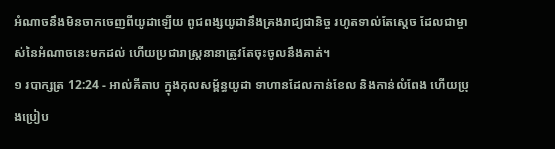អំណាចនឹងមិនចាកចេញពីយូដាឡើយ ពូជពង្សយូដានឹងគ្រងរាជ្យជានិច្ច រហូតទាល់តែស្តេច ដែលជាម្ចាស់នៃអំណាចនេះមកដល់ ហើយប្រជារាស្ត្រនានាត្រូវតែចុះចូលនឹងគាត់។
១ របាក្សត្រ 12:24 - អាល់គីតាប ក្នុងកុលសម្ព័ន្ធយូដា ទាហានដែលកាន់ខែល និងកាន់លំពែង ហើយប្រុងប្រៀប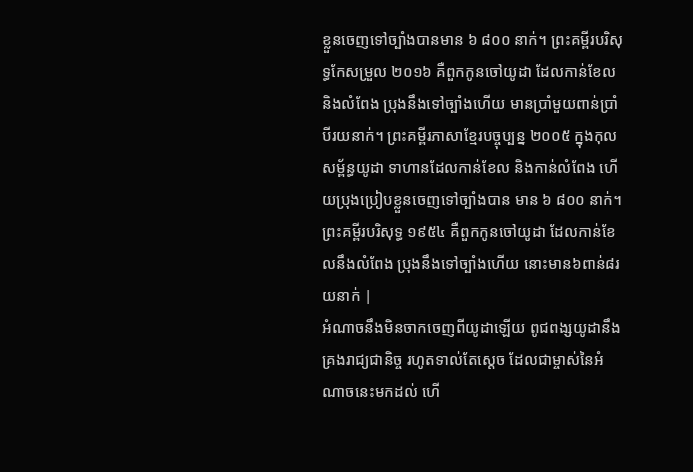ខ្លួនចេញទៅច្បាំងបានមាន ៦ ៨០០ នាក់។ ព្រះគម្ពីរបរិសុទ្ធកែសម្រួល ២០១៦ គឺពួកកូនចៅយូដា ដែលកាន់ខែល និងលំពែង ប្រុងនឹងទៅច្បាំងហើយ មានប្រាំមួយពាន់ប្រាំបីរយនាក់។ ព្រះគម្ពីរភាសាខ្មែរបច្ចុប្បន្ន ២០០៥ ក្នុងកុលសម្ព័ន្ធយូដា ទាហានដែលកាន់ខែល និងកាន់លំពែង ហើយប្រុងប្រៀបខ្លួនចេញទៅច្បាំងបាន មាន ៦ ៨០០ នាក់។ ព្រះគម្ពីរបរិសុទ្ធ ១៩៥៤ គឺពួកកូនចៅយូដា ដែលកាន់ខែលនឹងលំពែង ប្រុងនឹងទៅច្បាំងហើយ នោះមាន៦ពាន់៨រយនាក់ |
អំណាចនឹងមិនចាកចេញពីយូដាឡើយ ពូជពង្សយូដានឹងគ្រងរាជ្យជានិច្ច រហូតទាល់តែស្តេច ដែលជាម្ចាស់នៃអំណាចនេះមកដល់ ហើ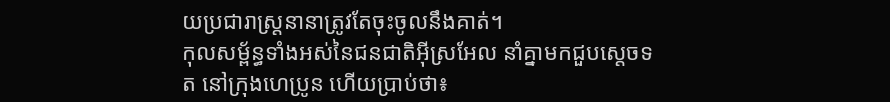យប្រជារាស្ត្រនានាត្រូវតែចុះចូលនឹងគាត់។
កុលសម្ព័ន្ធទាំងអស់នៃជនជាតិអ៊ីស្រអែល នាំគ្នាមកជួបស្តេចទត នៅក្រុងហេប្រូន ហើយប្រាប់ថា៖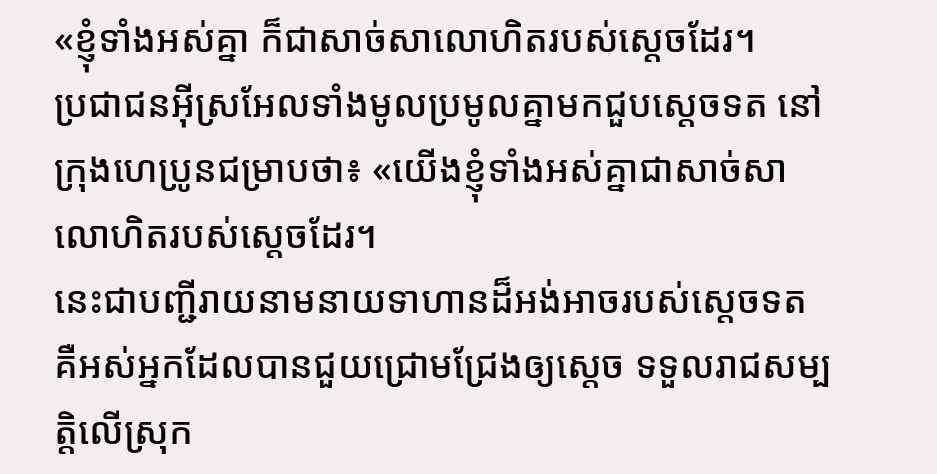«ខ្ញុំទាំងអស់គ្នា ក៏ជាសាច់សាលោហិតរបស់ស្តេចដែរ។
ប្រជាជនអ៊ីស្រអែលទាំងមូលប្រមូលគ្នាមកជួបស្តេចទត នៅក្រុងហេប្រូនជម្រាបថា៖ «យើងខ្ញុំទាំងអស់គ្នាជាសាច់សាលោហិតរបស់ស្តេចដែរ។
នេះជាបញ្ជីរាយនាមនាយទាហានដ៏អង់អាចរបស់ស្តេចទត គឺអស់អ្នកដែលបានជួយជ្រោមជ្រែងឲ្យស្តេច ទទួលរាជសម្បត្តិលើស្រុក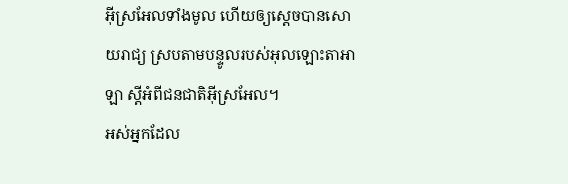អ៊ីស្រអែលទាំងមូល ហើយឲ្យស្តេចបានសោយរាជ្យ ស្របតាមបន្ទូលរបស់អុលឡោះតាអាឡា ស្តីអំពីជនជាតិអ៊ីស្រអែល។
អស់អ្នកដែល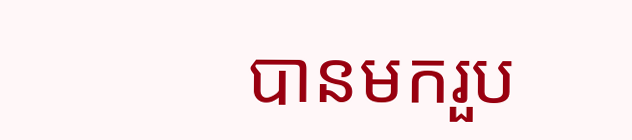បានមករួប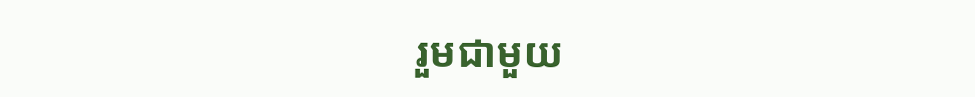រួមជាមួយ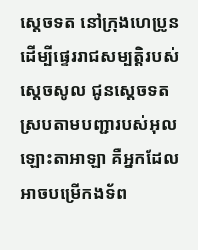ស្តេចទត នៅក្រុងហេប្រូន ដើម្បីផ្ទេររាជសម្បត្តិរបស់ស្តេចសូល ជូនស្តេចទតស្របតាមបញ្ជារបស់អុលឡោះតាអាឡា គឺអ្នកដែលអាចបម្រើកងទ័ព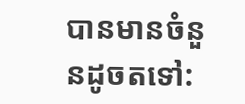បានមានចំនួនដូចតទៅ: